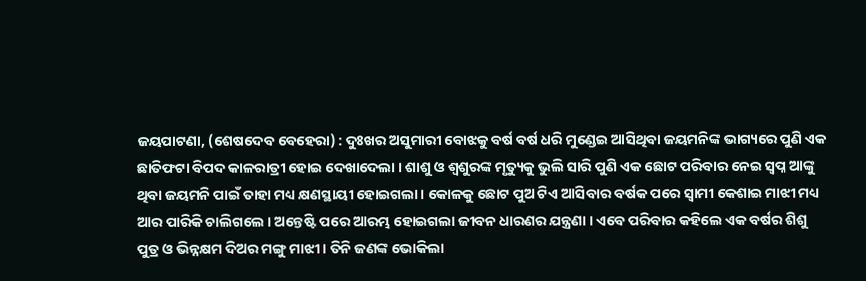ଜୟପାଟଣା, (ଶେଷଦେବ ବେହେରା) : ଦୁଃଖର ଅସୁମାରୀ ବୋଝକୁ ବର୍ଷ ବର୍ଷ ଧରି ମୁଣ୍ଡେଇ ଆସିଥିବା ଜୟମନିଙ୍କ ଭାଗ୍ୟରେ ପୁଣି ଏକ ଛାତିଫଟା ବିପଦ କାଳରାତ୍ରୀ ହୋଇ ଦେଖାଦେଲା । ଶାଶୁ ଓ ଶ୍ୱଶୁରଙ୍କ ମୃତ୍ୟୁକୁ ଭୁଲି ସାରି ପୁଣି ଏକ ଛୋଟ ପରିବାର ନେଇ ସ୍ୱପ୍ନ ଆଙ୍କୁ ଥିବା ଜୟମନି ପାଇଁ ତାହା ମଧ୍ୟ କ୍ଷଣସ୍ଥାୟୀ ହୋଇଗଲା । କୋଳକୁ ଛୋଟ ପୁଅ ଟିଏ ଆସିବାର ବର୍ଷକ ପରେ ସ୍ଵାମୀ କେଶାଇ ମାଝୀ ମଧ୍ୟ ଆର ପାରିକି ଚାଲିଗଲେ । ଅନ୍ତେଷ୍ଟି ପରେ ଆରମ୍ଭ ହୋଇଗଲା ଜୀବନ ଧାରଣର ଯନ୍ତ୍ରଣା । ଏବେ ପରିବାର କହିଲେ ଏକ ବର୍ଷର ଶିଶୁ ପୁତ୍ର ଓ ଭିନ୍ନକ୍ଷମ ଦିଅର ମଙ୍ଗୁ ମାଝୀ । ତିନି ଜଣଙ୍କ ଭୋକିଲା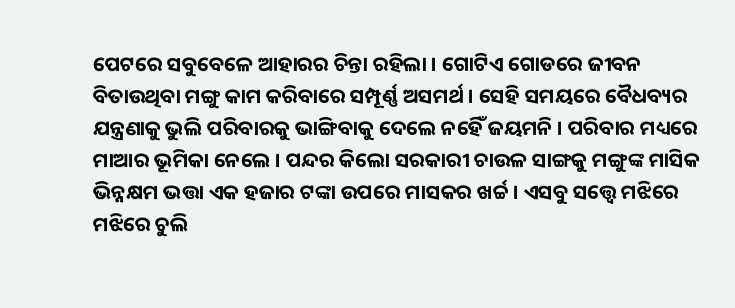ପେଟରେ ସବୁବେଳେ ଆହାରର ଚିନ୍ତା ରହିଲା । ଗୋଟିଏ ଗୋଡରେ ଜୀବନ ବିତାଉଥିବା ମଙ୍ଗୁ କାମ କରିବାରେ ସମ୍ପୂର୍ଣ୍ଣ ଅସମର୍ଥ । ସେହି ସମୟରେ ବୈଧବ୍ୟର ଯନ୍ତ୍ରଣାକୁ ଭୁଲି ପରିବାରକୁ ଭାଙ୍ଗିବାକୁ ଦେଲେ ନହେିଁ ଜୟମନି । ପରିବାର ମଧ୍ୟରେ ମାଆର ଭୂମିକା ନେଲେ । ପନ୍ଦର କିଲୋ ସରକାରୀ ଚାଉଳ ସାଙ୍ଗକୁ ମଙ୍ଗୁଙ୍କ ମାସିକ ଭିନ୍ନକ୍ଷମ ଭତ୍ତା ଏକ ହଜାର ଟଙ୍କା ଉପରେ ମାସକର ଖର୍ଚ୍ଚ । ଏସବୁ ସତ୍ତ୍ୱେ ମଝିରେ ମଝିରେ ଚୁଲି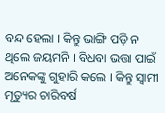ବନ୍ଦ ହେଲା । କିନ୍ତୁ ଭାଙ୍ଗି ପଡ଼ି ନ ଥିଲେ ଜୟମନି । ବିଧବା ଭତ୍ତା ପାଇଁ ଅନେକଙ୍କୁ ଗୁହାରି କଲେ । କିନ୍ତୁ ସ୍ୱାମୀ ମୃତ୍ୟୁର ଚାରିବର୍ଷ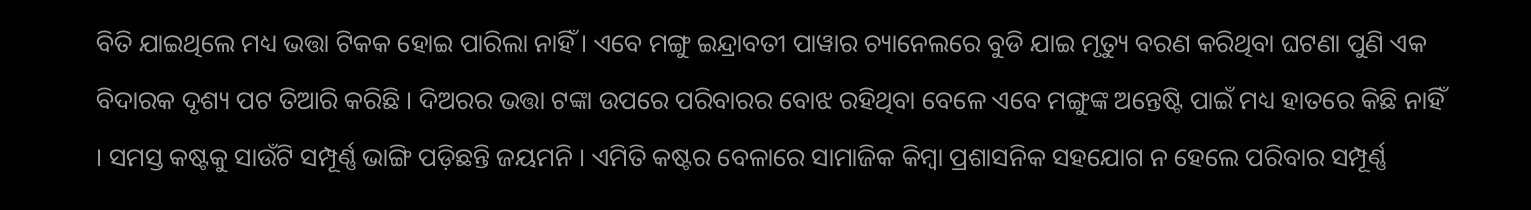ବିତି ଯାଇଥିଲେ ମଧ୍ୟ ଭତ୍ତା ଟିକକ ହୋଇ ପାରିଲା ନାହିଁ । ଏବେ ମଙ୍ଗୁ ଇନ୍ଦ୍ରାବତୀ ପାୱାର ଚ୍ୟାନେଲରେ ବୁଡି ଯାଇ ମୃତ୍ୟୁ ବରଣ କରିଥିବା ଘଟଣା ପୁଣି ଏକ ବିଦାରକ ଦୃଶ୍ୟ ପଟ ତିଆରି କରିଛି । ଦିଅରର ଭତ୍ତା ଟଙ୍କା ଉପରେ ପରିବାରର ବୋଝ ରହିଥିବା ବେଳେ ଏବେ ମଙ୍ଗୁଙ୍କ ଅନ୍ତେଷ୍ଟି ପାଇଁ ମଧ୍ୟ ହାତରେ କିଛି ନାହିଁ । ସମସ୍ତ କଷ୍ଟକୁ ସାଉଁଟି ସମ୍ପୂର୍ଣ୍ଣ ଭାଙ୍ଗି ପଡ଼ିଛନ୍ତି ଜୟମନି । ଏମିତି କଷ୍ଟର ବେଳାରେ ସାମାଜିକ କିମ୍ବା ପ୍ରଶାସନିକ ସହଯୋଗ ନ ହେଲେ ପରିବାର ସମ୍ପୂର୍ଣ୍ଣ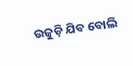ଉଜୁଡ଼ି ଯିବ ବୋଲି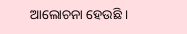ଆଲୋଚନା ହେଉଛି ।